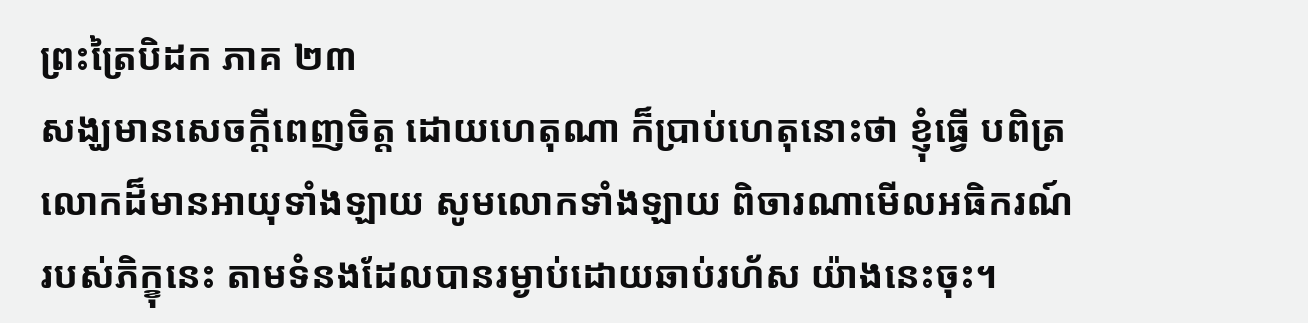ព្រះត្រៃបិដក ភាគ ២៣
សង្ឃមានសេចក្តីពេញចិត្ត ដោយហេតុណា ក៏ប្រាប់ហេតុនោះថា ខ្ញុំធ្វើ បពិត្រលោកដ៏មានអាយុទាំងឡាយ សូមលោកទាំងឡាយ ពិចារណាមើលអធិករណ៍ របស់ភិក្ខុនេះ តាមទំនងដែលបានរម្ងាប់ដោយឆាប់រហ័ស យ៉ាងនេះចុះ។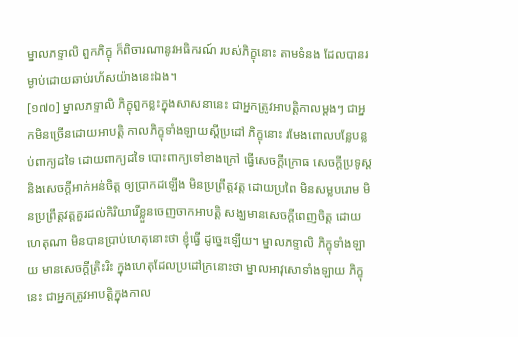ម្នាលភទ្ទាលិ ពួកភិក្ខុ ក៏ពិចារណានូវអធិករណ៍ របស់ភិក្ខុនោះ តាមទំនង ដែលបានរម្ងាប់ដោយឆាប់រហ័សយ៉ាងនេះឯង។
[១៧០] ម្នាលភទ្ទាលិ ភិក្ខុពួកខ្លះក្នុងសាសនានេះ ជាអ្នកត្រូវអាបត្តិកាលម្តងៗ ជាអ្នកមិនច្រើនដោយអាបត្តិ កាលភិក្ខុទាំងឡាយស្តីប្រដៅ ភិក្ខុនោះ រមែងពោលបន្លែបន្លប់ពាក្យដទៃ ដោយពាក្យដទៃ បោះពាក្យទៅខាងក្រៅ ធ្វើសេចក្តីក្រោធ សេចក្តីប្រទូស្ត និងសេចក្តីអាក់អន់ចិត្ត ឲ្យប្រាកដឡើង មិនប្រព្រឹត្តវត្ត ដោយប្រពៃ មិនសម្លបរោម មិនប្រព្រឹត្តវត្តគួរដល់កិរិយារើខ្លួនចេញចាកអាបត្តិ សង្ឃមានសេចក្តីពេញចិត្ត ដោយហេតុណា មិនបានប្រាប់ហេតុនោះថា ខ្ញុំធ្វើ ដូច្នេះឡើយ។ ម្នាលភទ្ទាលិ ភិក្ខុទាំងឡាយ មានសេចក្តីត្រិះរិះ ក្នុងហេតុដែលប្រដៅក្រនោះថា ម្នាលអាវុសោទាំងឡាយ ភិក្ខុនេះ ជាអ្នកត្រូវអាបត្តិក្នុងកាល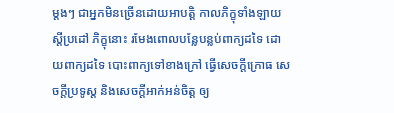ម្តងៗ ជាអ្នកមិនច្រើនដោយអាបត្តិ កាលភិក្ខុទាំងឡាយស្តីប្រដៅ ភិក្ខុនោះ រមែងពោលបន្លែបន្លប់ពាក្យដទៃ ដោយពាក្យដទៃ បោះពាក្យទៅខាងក្រៅ ធ្វើសេចក្តីក្រោធ សេចក្តីប្រទូស្ត និងសេចក្តីអាក់អន់ចិត្ត ឲ្យ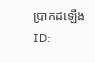ប្រាកដឡើង
ID: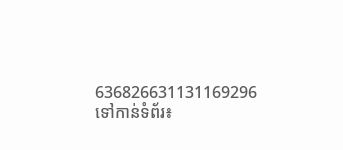636826631131169296
ទៅកាន់ទំព័រ៖